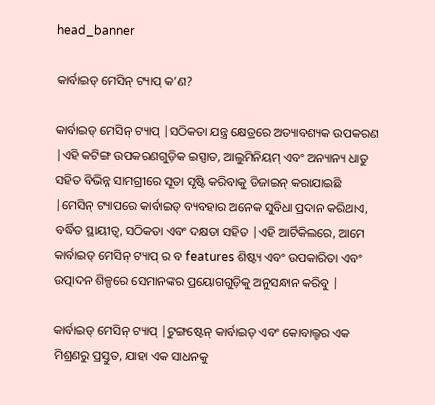head_banner

କାର୍ବାଇଡ୍ ମେସିନ୍ ଟ୍ୟାପ୍ କ’ଣ?

କାର୍ବାଇଡ୍ ମେସିନ୍ ଟ୍ୟାପ୍ |ସଠିକତା ଯନ୍ତ୍ର କ୍ଷେତ୍ରରେ ଅତ୍ୟାବଶ୍ୟକ ଉପକରଣ |ଏହି କଟିଙ୍ଗ ଉପକରଣଗୁଡ଼ିକ ଇସ୍ପାତ, ଆଲୁମିନିୟମ୍ ଏବଂ ଅନ୍ୟାନ୍ୟ ଧାତୁ ସହିତ ବିଭିନ୍ନ ସାମଗ୍ରୀରେ ସୂତା ସୃଷ୍ଟି କରିବାକୁ ଡିଜାଇନ୍ କରାଯାଇଛି |ମେସିନ୍ ଟ୍ୟାପରେ କାର୍ବାଇଡ୍ ବ୍ୟବହାର ଅନେକ ସୁବିଧା ପ୍ରଦାନ କରିଥାଏ, ବର୍ଦ୍ଧିତ ସ୍ଥାୟୀତ୍ୱ, ସଠିକତା ଏବଂ ଦକ୍ଷତା ସହିତ |ଏହି ଆର୍ଟିକିଲରେ, ଆମେ କାର୍ବାଇଡ୍ ମେସିନ୍ ଟ୍ୟାପ୍ ର ବ features ଶିଷ୍ଟ୍ୟ ଏବଂ ଉପକାରିତା ଏବଂ ଉତ୍ପାଦନ ଶିଳ୍ପରେ ସେମାନଙ୍କର ପ୍ରୟୋଗଗୁଡ଼ିକୁ ଅନୁସନ୍ଧାନ କରିବୁ |

କାର୍ବାଇଡ୍ ମେସିନ୍ ଟ୍ୟାପ୍ |ଟୁଙ୍ଗଷ୍ଟେନ୍ କାର୍ବାଇଡ୍ ଏବଂ କୋବାଲ୍ଟର ଏକ ମିଶ୍ରଣରୁ ପ୍ରସ୍ତୁତ, ଯାହା ଏକ ସାଧନକୁ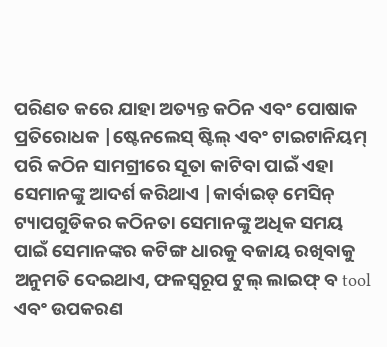ପରିଣତ କରେ ଯାହା ଅତ୍ୟନ୍ତ କଠିନ ଏବଂ ପୋଷାକ ପ୍ରତିରୋଧକ |ଷ୍ଟେନଲେସ୍ ଷ୍ଟିଲ୍ ଏବଂ ଟାଇଟାନିୟମ୍ ପରି କଠିନ ସାମଗ୍ରୀରେ ସୂତା କାଟିବା ପାଇଁ ଏହା ସେମାନଙ୍କୁ ଆଦର୍ଶ କରିଥାଏ |କାର୍ବାଇଡ୍ ମେସିନ୍ ଟ୍ୟାପଗୁଡିକର କଠିନତା ସେମାନଙ୍କୁ ଅଧିକ ସମୟ ପାଇଁ ସେମାନଙ୍କର କଟିଙ୍ଗ ଧାରକୁ ବଜାୟ ରଖିବାକୁ ଅନୁମତି ଦେଇଥାଏ, ଫଳସ୍ୱରୂପ ଟୁଲ୍ ଲାଇଫ୍ ବ tool ଏବଂ ଉପକରଣ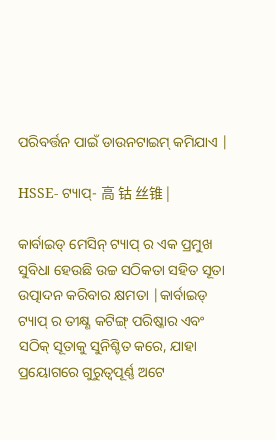ପରିବର୍ତ୍ତନ ପାଇଁ ଡାଉନଟାଇମ୍ କମିଯାଏ |

HSSE- ଟ୍ୟାପ୍- 高 钴 丝锥 |

କାର୍ବାଇଡ୍ ମେସିନ୍ ଟ୍ୟାପ୍ ର ଏକ ପ୍ରମୁଖ ସୁବିଧା ହେଉଛି ଉଚ୍ଚ ସଠିକତା ସହିତ ସୂତା ଉତ୍ପାଦନ କରିବାର କ୍ଷମତା |କାର୍ବାଇଡ୍ ଟ୍ୟାପ୍ ର ତୀକ୍ଷ୍ଣ କଟିଙ୍ଗ୍ ପରିଷ୍କାର ଏବଂ ସଠିକ୍ ସୂତାକୁ ସୁନିଶ୍ଚିତ କରେ, ଯାହା ପ୍ରୟୋଗରେ ଗୁରୁତ୍ୱପୂର୍ଣ୍ଣ ଅଟେ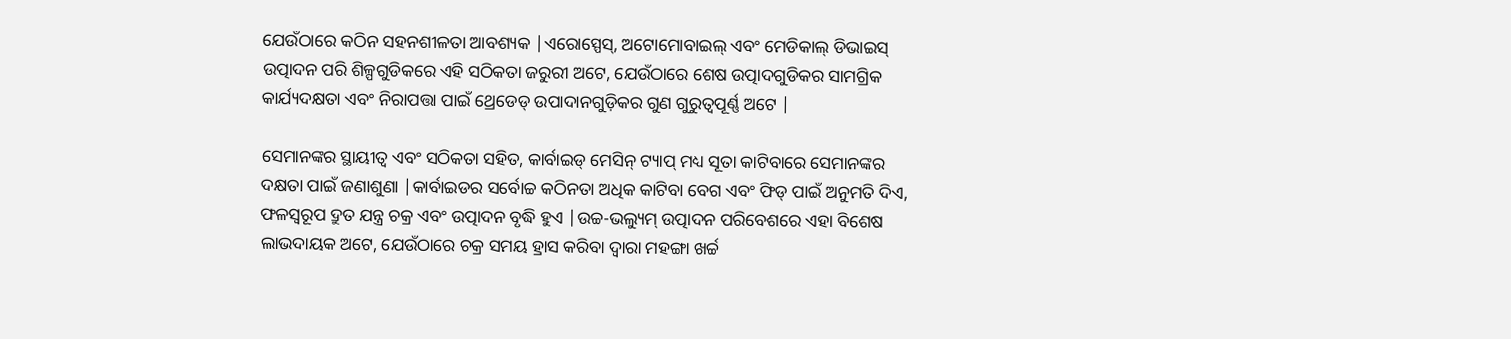ଯେଉଁଠାରେ କଠିନ ସହନଶୀଳତା ଆବଶ୍ୟକ |ଏରୋସ୍ପେସ୍, ଅଟୋମୋବାଇଲ୍ ଏବଂ ମେଡିକାଲ୍ ଡିଭାଇସ୍ ଉତ୍ପାଦନ ପରି ଶିଳ୍ପଗୁଡିକରେ ଏହି ସଠିକତା ଜରୁରୀ ଅଟେ, ଯେଉଁଠାରେ ଶେଷ ଉତ୍ପାଦଗୁଡିକର ସାମଗ୍ରିକ କାର୍ଯ୍ୟଦକ୍ଷତା ଏବଂ ନିରାପତ୍ତା ପାଇଁ ଥ୍ରେଡେଡ୍ ଉପାଦାନଗୁଡ଼ିକର ଗୁଣ ଗୁରୁତ୍ୱପୂର୍ଣ୍ଣ ଅଟେ |

ସେମାନଙ୍କର ସ୍ଥାୟୀତ୍ୱ ଏବଂ ସଠିକତା ସହିତ, କାର୍ବାଇଡ୍ ମେସିନ୍ ଟ୍ୟାପ୍ ମଧ୍ୟ ସୂତା କାଟିବାରେ ସେମାନଙ୍କର ଦକ୍ଷତା ପାଇଁ ଜଣାଶୁଣା |କାର୍ବାଇଡର ସର୍ବୋଚ୍ଚ କଠିନତା ଅଧିକ କାଟିବା ବେଗ ଏବଂ ଫିଡ୍ ପାଇଁ ଅନୁମତି ଦିଏ, ଫଳସ୍ୱରୂପ ଦ୍ରୁତ ଯନ୍ତ୍ର ଚକ୍ର ଏବଂ ଉତ୍ପାଦନ ବୃଦ୍ଧି ହୁଏ |ଉଚ୍ଚ-ଭଲ୍ୟୁମ୍ ଉତ୍ପାଦନ ପରିବେଶରେ ଏହା ବିଶେଷ ଲାଭଦାୟକ ଅଟେ, ଯେଉଁଠାରେ ଚକ୍ର ସମୟ ହ୍ରାସ କରିବା ଦ୍ୱାରା ମହଙ୍ଗା ଖର୍ଚ୍ଚ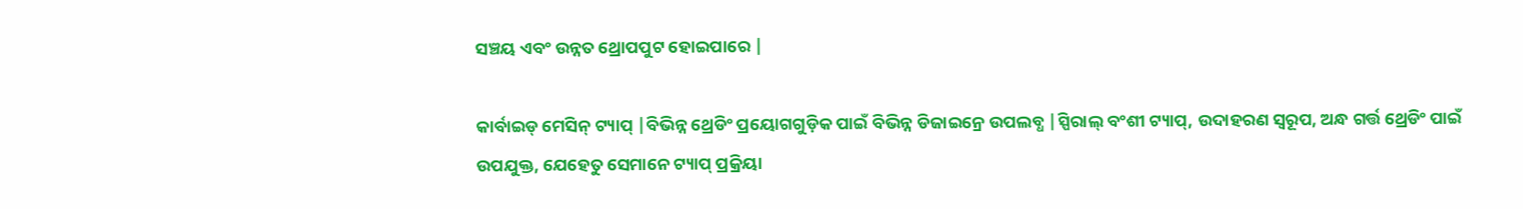ସଞ୍ଚୟ ଏବଂ ଉନ୍ନତ ଥ୍ରୋପପୁଟ ହୋଇପାରେ |

କାର୍ବାଇଡ୍ ମେସିନ୍ ଟ୍ୟାପ୍ |ବିଭିନ୍ନ ଥ୍ରେଡିଂ ପ୍ରୟୋଗଗୁଡ଼ିକ ପାଇଁ ବିଭିନ୍ନ ଡିଜାଇନ୍ରେ ଉପଲବ୍ଧ |ସ୍ପିରାଲ୍ ବଂଶୀ ଟ୍ୟାପ୍, ଉଦାହରଣ ସ୍ୱରୂପ, ଅନ୍ଧ ଗର୍ତ୍ତ ଥ୍ରେଡିଂ ପାଇଁ ଉପଯୁକ୍ତ, ଯେହେତୁ ସେମାନେ ଟ୍ୟାପ୍ ପ୍ରକ୍ରିୟା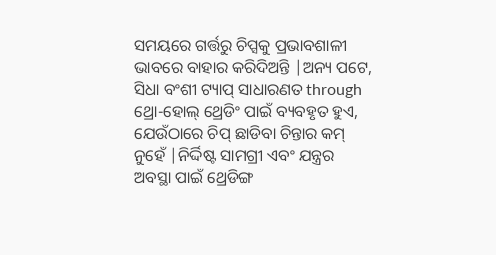ସମୟରେ ଗର୍ତ୍ତରୁ ଚିପ୍ସକୁ ପ୍ରଭାବଶାଳୀ ଭାବରେ ବାହାର କରିଦିଅନ୍ତି |ଅନ୍ୟ ପଟେ, ସିଧା ବଂଶୀ ଟ୍ୟାପ୍ ସାଧାରଣତ through ଥ୍ରୋ-ହୋଲ୍ ଥ୍ରେଡିଂ ପାଇଁ ବ୍ୟବହୃତ ହୁଏ, ଯେଉଁଠାରେ ଚିପ୍ ଛାଡିବା ଚିନ୍ତାର କମ୍ ନୁହେଁ |ନିର୍ଦ୍ଦିଷ୍ଟ ସାମଗ୍ରୀ ଏବଂ ଯନ୍ତ୍ରର ଅବସ୍ଥା ପାଇଁ ଥ୍ରେଡିଙ୍ଗ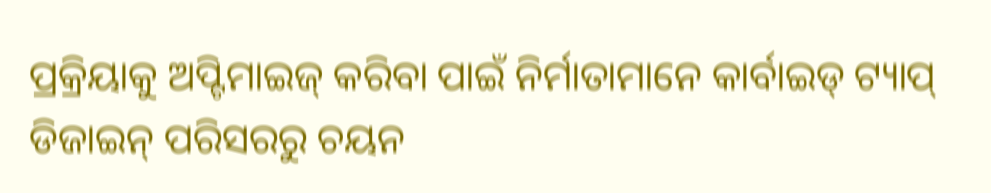ପ୍ରକ୍ରିୟାକୁ ଅପ୍ଟିମାଇଜ୍ କରିବା ପାଇଁ ନିର୍ମାତାମାନେ କାର୍ବାଇଡ୍ ଟ୍ୟାପ୍ ଡିଜାଇନ୍ ପରିସରରୁ ଚୟନ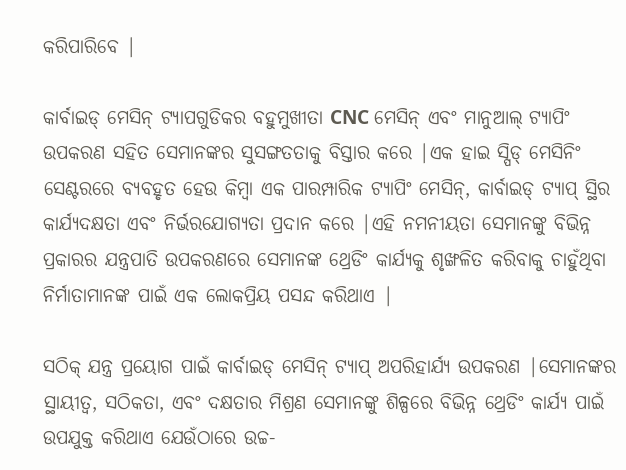କରିପାରିବେ |

କାର୍ବାଇଡ୍ ମେସିନ୍ ଟ୍ୟାପଗୁଡିକର ବହୁମୁଖୀତା CNC ମେସିନ୍ ଏବଂ ମାନୁଆଲ୍ ଟ୍ୟାପିଂ ଉପକରଣ ସହିତ ସେମାନଙ୍କର ସୁସଙ୍ଗତତାକୁ ବିସ୍ତାର କରେ |ଏକ ହାଇ ସ୍ପିଡ୍ ମେସିନିଂ ସେଣ୍ଟରରେ ବ୍ୟବହୃତ ହେଉ କିମ୍ବା ଏକ ପାରମ୍ପାରିକ ଟ୍ୟାପିଂ ମେସିନ୍, କାର୍ବାଇଡ୍ ଟ୍ୟାପ୍ ସ୍ଥିର କାର୍ଯ୍ୟଦକ୍ଷତା ଏବଂ ନିର୍ଭରଯୋଗ୍ୟତା ପ୍ରଦାନ କରେ |ଏହି ନମନୀୟତା ସେମାନଙ୍କୁ ବିଭିନ୍ନ ପ୍ରକାରର ଯନ୍ତ୍ରପାତି ଉପକରଣରେ ସେମାନଙ୍କ ଥ୍ରେଡିଂ କାର୍ଯ୍ୟକୁ ଶୃଙ୍ଖଳିତ କରିବାକୁ ଚାହୁଁଥିବା ନିର୍ମାତାମାନଙ୍କ ପାଇଁ ଏକ ଲୋକପ୍ରିୟ ପସନ୍ଦ କରିଥାଏ |

ସଠିକ୍ ଯନ୍ତ୍ର ପ୍ରୟୋଗ ପାଇଁ କାର୍ବାଇଡ୍ ମେସିନ୍ ଟ୍ୟାପ୍ ଅପରିହାର୍ଯ୍ୟ ଉପକରଣ |ସେମାନଙ୍କର ସ୍ଥାୟୀତ୍ୱ, ସଠିକତା, ଏବଂ ଦକ୍ଷତାର ମିଶ୍ରଣ ସେମାନଙ୍କୁ ଶିଳ୍ପରେ ବିଭିନ୍ନ ଥ୍ରେଡିଂ କାର୍ଯ୍ୟ ପାଇଁ ଉପଯୁକ୍ତ କରିଥାଏ ଯେଉଁଠାରେ ଉଚ୍ଚ-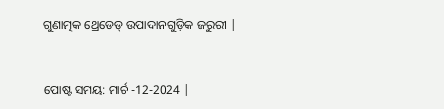ଗୁଣାତ୍ମକ ଥ୍ରେଡେଡ୍ ଉପାଦାନଗୁଡ଼ିକ ଜରୁରୀ |


ପୋଷ୍ଟ ସମୟ: ମାର୍ଚ -12-2024 |